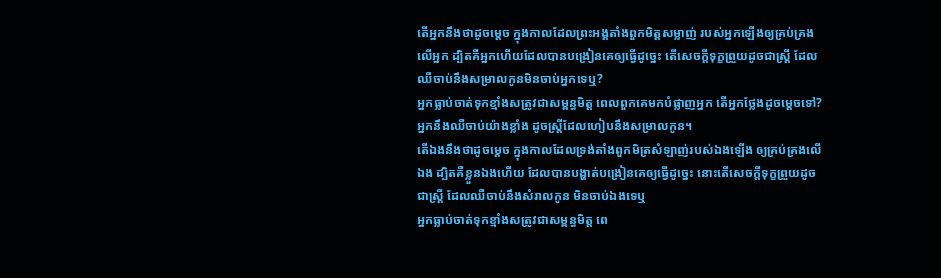តើអ្នកនឹងថាដូចម្តេច ក្នុងកាលដែលព្រះអង្គតាំងពួកមិត្តសម្លាញ់ របស់អ្នកឡើងឲ្យគ្រប់គ្រងលើអ្នក ដ្បិតគឺអ្នកហើយដែលបានបង្រៀនគេឲ្យធ្វើដូច្នេះ តើសេចក្ដីទុក្ខព្រួយដូចជាស្ត្រី ដែលឈឺចាប់នឹងសម្រាលកូនមិនចាប់អ្នកទេឬ?
អ្នកធ្លាប់ចាត់ទុកខ្មាំងសត្រូវជាសម្ពន្ធមិត្ត ពេលពួកគេមកបំផ្លាញអ្នក តើអ្នកថ្លែងដូចម្ដេចទៅ? អ្នកនឹងឈឺចាប់យ៉ាងខ្លាំង ដូចស្ត្រីដែលហៀបនឹងសម្រាលកូន។
តើឯងនឹងថាដូចម្តេច ក្នុងកាលដែលទ្រង់តាំងពួកមិត្រសំឡាញ់របស់ឯងឡើង ឲ្យគ្រប់គ្រងលើឯង ដ្បិតគឺខ្លួនឯងហើយ ដែលបានបង្ហាត់បង្រៀនគេឲ្យធ្វើដូច្នេះ នោះតើសេចក្ដីទុក្ខព្រួយដូចជាស្ត្រី ដែលឈឺចាប់នឹងសំរាលកូន មិនចាប់ឯងទេឬ
អ្នកធ្លាប់ចាត់ទុកខ្មាំងសត្រូវជាសម្ពន្ធមិត្ត ពេ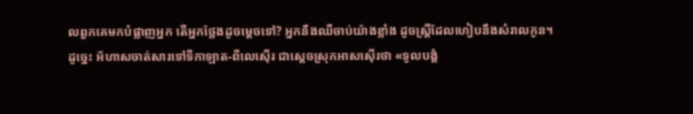លពួកគេមកបំផ្លាញអ្នក តើអ្នកថ្លែងដូចម្ដេចទៅ? អ្នកនឹងឈឺចាប់យ៉ាងខ្លាំង ដូចស្ត្រីដែលហៀបនឹងសំរាលកូន។
ដូច្នេះ អ័ហាសចាត់សារទៅទីកាឡាត-ពីលេស៊ើរ ជាស្តេចស្រុកអាសស៊ើរថា «ទូលបង្គំ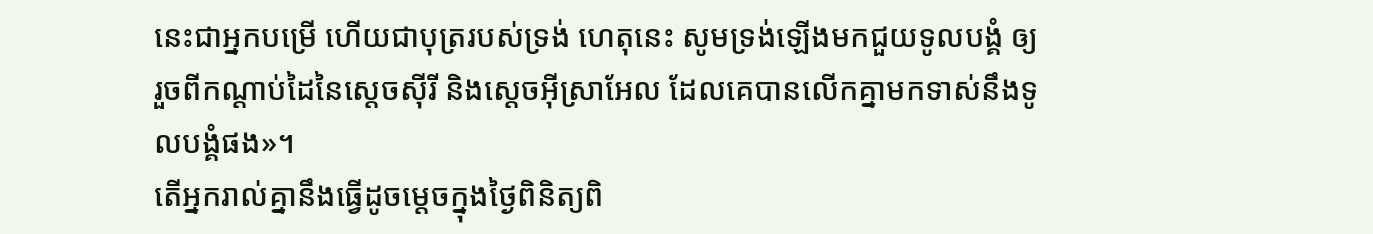នេះជាអ្នកបម្រើ ហើយជាបុត្ររបស់ទ្រង់ ហេតុនេះ សូមទ្រង់ឡើងមកជួយទូលបង្គំ ឲ្យរួចពីកណ្ដាប់ដៃនៃស្តេចស៊ីរី និងស្តេចអ៊ីស្រាអែល ដែលគេបានលើកគ្នាមកទាស់នឹងទូលបង្គំផង»។
តើអ្នករាល់គ្នានឹងធ្វើដូចម្តេចក្នុងថ្ងៃពិនិត្យពិ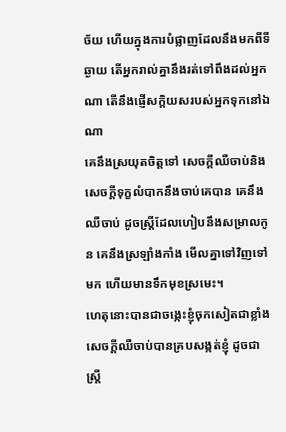ច័យ ហើយក្នុងការបំផ្លាញដែលនឹងមកពីទីឆ្ងាយ តើអ្នករាល់គ្នានឹងរត់ទៅពឹងដល់អ្នកណា តើនឹងផ្ញើសក្តិយសរបស់អ្នកទុកនៅឯណា
គេនឹងស្រយុតចិត្តទៅ សេចក្ដីឈឺចាប់និងសេចក្ដីទុក្ខលំបាកនឹងចាប់គេបាន គេនឹងឈឺចាប់ ដូចស្ត្រីដែលហៀបនឹងសម្រាលកូន គេនឹងស្រឡាំងកាំង មើលគ្នាទៅវិញទៅមក ហើយមានទឹកមុខស្រមេះ។
ហេតុនោះបានជាចង្កេះខ្ញុំចុកសៀតជាខ្លាំង សេចក្ដីឈឺចាប់បានគ្របសង្កត់ខ្ញុំ ដូចជាស្ត្រី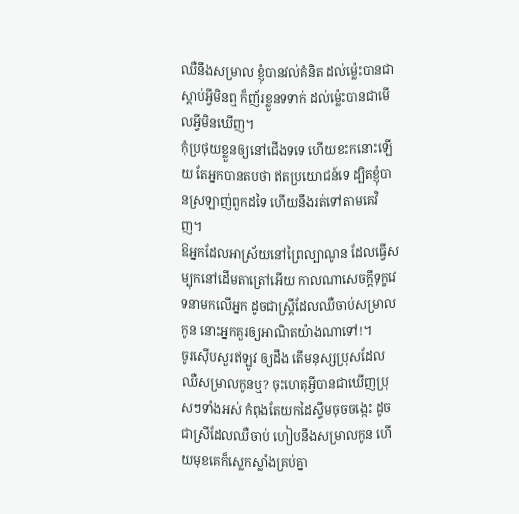ឈឺនឹងសម្រាល ខ្ញុំបានវល់គំនិត ដល់ម៉្លេះបានជាស្តាប់អ្វីមិនឮ ក៏ញ័រខ្លួនទទាក់ ដល់ម៉្លេះបានជាមើលអ្វីមិនឃើញ។
កុំប្រថុយខ្លួនឲ្យនៅជើងទទេ ហើយខះកនោះឡើយ តែអ្នកបានតបថា ឥតប្រយោជន៍ទេ ដ្បិតខ្ញុំបានស្រឡាញ់ពួកដទៃ ហើយនឹងរត់ទៅតាមគេវិញ។
ឱអ្នកដែលអាស្រ័យនៅព្រៃល្បាណូន ដែលធ្វើសម្បុកនៅដើមតាត្រៅអើយ កាលណាសេចក្ដីទុក្ខវេទនាមកលើអ្នក ដូចជាស្ត្រីដែលឈឺចាប់សម្រាលកូន នោះអ្នកគួរឲ្យអាណិតយ៉ាងណាទៅ!។
ចូរស៊ើបសួរឥឡូវ ឲ្យដឹង តើមនុស្សប្រុសដែលឈឺសម្រាលកូនឬ? ចុះហេតុអ្វីបានជាឃើញប្រុសៗទាំងអស់ កំពុងតែយកដៃស្ទឹមចុចចង្កេះ ដូចជាស្រីដែលឈឺចាប់ ហៀបនឹងសម្រាលកូន ហើយមុខគេក៏ស្លេកស្លាំងគ្រប់គ្នា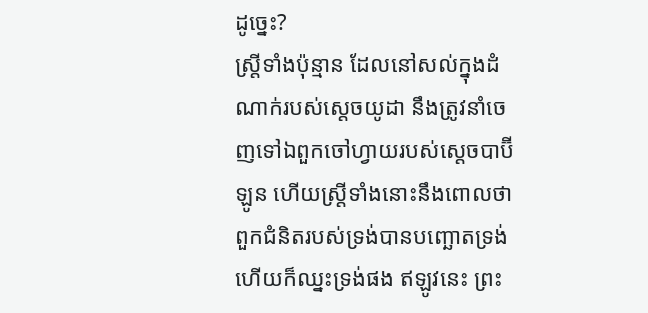ដូច្នេះ?
ស្ត្រីទាំងប៉ុន្មាន ដែលនៅសល់ក្នុងដំណាក់របស់ស្តេចយូដា នឹងត្រូវនាំចេញទៅឯពួកចៅហ្វាយរបស់ស្តេចបាប៊ីឡូន ហើយស្ត្រីទាំងនោះនឹងពោលថា ពួកជំនិតរបស់ទ្រង់បានបញ្ឆោតទ្រង់ ហើយក៏ឈ្នះទ្រង់ផង ឥឡូវនេះ ព្រះ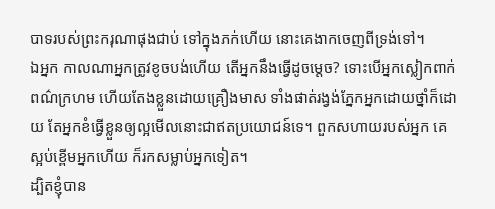បាទរបស់ព្រះករុណាផុងជាប់ ទៅក្នុងភក់ហើយ នោះគេងាកចេញពីទ្រង់ទៅ។
ឯអ្នក កាលណាអ្នកត្រូវខូចបង់ហើយ តើអ្នកនឹងធ្វើដូចម្តេច? ទោះបើអ្នកស្លៀកពាក់ពណ៌ក្រហម ហើយតែងខ្លួនដោយគ្រឿងមាស ទាំងផាត់រង្វង់ភ្នែកអ្នកដោយថ្នាំក៏ដោយ តែអ្នកខំធ្វើខ្លួនឲ្យល្អមើលនោះជាឥតប្រយោជន៍ទេ។ ពួកសហាយរបស់អ្នក គេស្អប់ខ្ពើមអ្នកហើយ ក៏រកសម្លាប់អ្នកទៀត។
ដ្បិតខ្ញុំបាន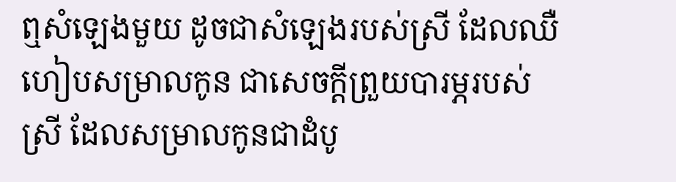ឮសំឡេងមួយ ដូចជាសំឡេងរបស់ស្រី ដែលឈឺហៀបសម្រាលកូន ជាសេចក្ដីព្រួយបារម្ភរបស់ស្រី ដែលសម្រាលកូនជាដំបូ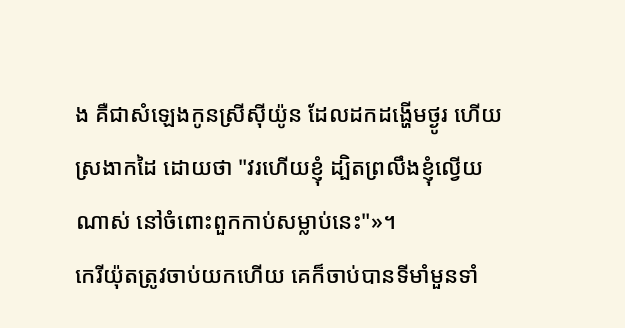ង គឺជាសំឡេងកូនស្រីស៊ីយ៉ូន ដែលដកដង្ហើមថ្ងូរ ហើយស្រងាកដៃ ដោយថា "វរហើយខ្ញុំ ដ្បិតព្រលឹងខ្ញុំល្វើយណាស់ នៅចំពោះពួកកាប់សម្លាប់នេះ"»។
កេរីយ៉ុតត្រូវចាប់យកហើយ គេក៏ចាប់បានទីមាំមួនទាំ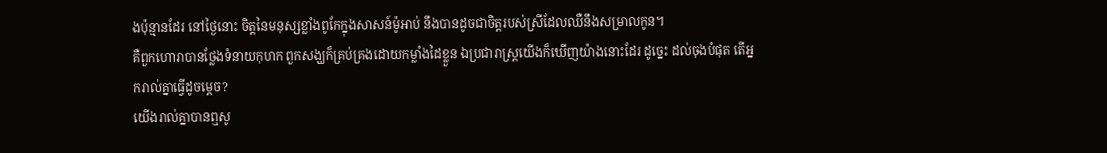ងប៉ុន្មានដែរ នៅថ្ងៃនោះ ចិត្តនៃមនុស្សខ្លាំងពូកែក្នុងសាសន៍ម៉ូអាប់ នឹងបានដូចជាចិត្តរបស់ស្រីដែលឈឺនឹងសម្រាលកូន។
គឺពួកហោរាបានថ្លែងទំនាយកុហក ពួកសង្ឃក៏គ្រប់គ្រងដោយកម្លាំងដៃខ្លួន ឯប្រជារាស្ត្រយើងក៏ឃើញយ៉ាងនោះដែរ ដូច្នេះ ដល់ចុងបំផុត តើអ្នករាល់គ្នាធ្វើដូចម្តេច?
យើងរាល់គ្នាបានឮសូ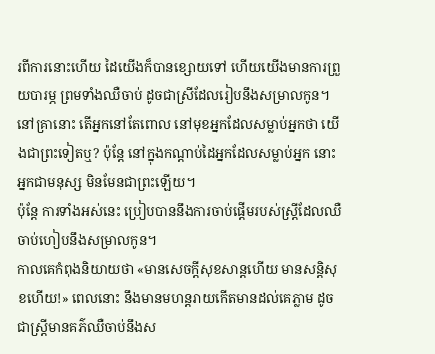រពីការនោះហើយ ដៃយើងក៏បានខ្សោយទៅ ហើយយើងមានការព្រួយបារម្ភ ព្រមទាំងឈឺចាប់ ដូចជាស្រីដែលរៀបនឹងសម្រាលកូន។
នៅគ្រានោះ តើអ្នកនៅតែពោល នៅមុខអ្នកដែលសម្លាប់អ្នកថា យើងជាព្រះទៀតឬ? ប៉ុន្តែ នៅក្នុងកណ្ដាប់ដៃអ្នកដែលសម្លាប់អ្នក នោះអ្នកជាមនុស្ស មិនមែនជាព្រះឡើយ។
ប៉ុន្តែ ការទាំងអស់នេះ ប្រៀបបាននឹងការចាប់ផ្ដើមរបស់ស្ត្រីដែលឈឺចាប់ហៀបនឹងសម្រាលកូន។
កាលគេកំពុងនិយាយថា «មានសេចក្ដីសុខសាន្តហើយ មានសន្ដិសុខហើយ!» ពេលនោះ នឹងមានមហន្តរាយកើតមានដល់គេភ្លាម ដូចជាស្ត្រីមានគភ៌ឈឺចាប់នឹងស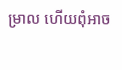ម្រាល ហើយពុំអាច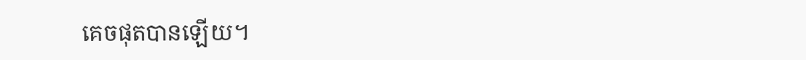គេចផុតបានឡើយ។